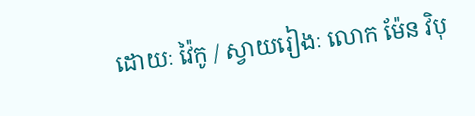ដោយៈ វ៉ៃកូ / ស្វាយរៀងៈ លោក ម៉ែន វិបុ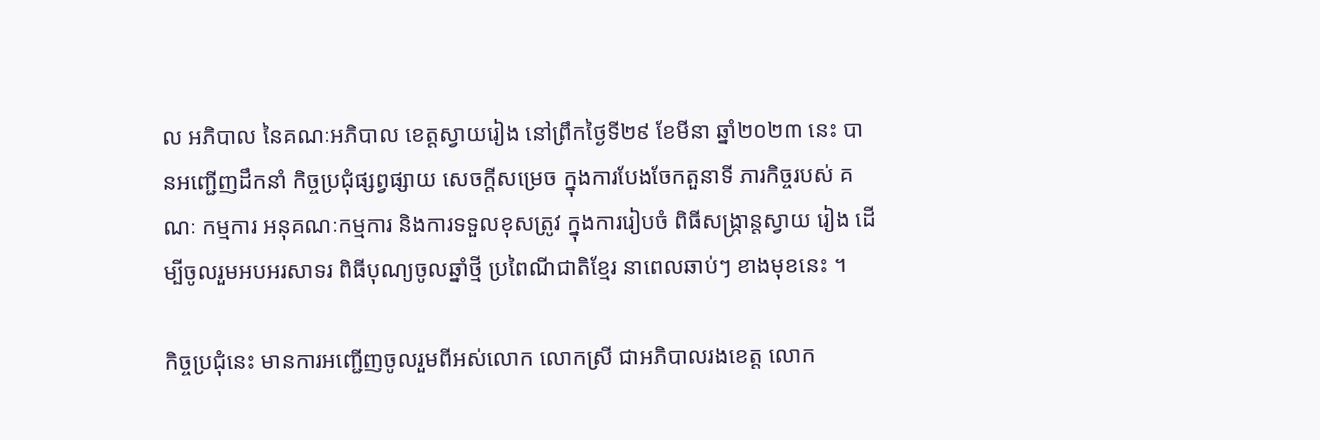ល អភិបាល នៃគណៈអភិបាល ខេត្តស្វាយរៀង នៅព្រឹកថ្ងៃទី២៩ ខែមីនា ឆ្នាំ២០២៣ នេះ បានអញ្ជើញដឹកនាំ កិច្ចប្រជុំផ្សព្វផ្សាយ សេចក្ដីសម្រេច ក្នុងការបែងចែកតួនាទី ភារកិច្ចរបស់ គណៈ កម្មការ អនុគណៈកម្មការ និងការទទួលខុសត្រូវ ក្នុងការរៀបចំ ពិធីសង្ក្រាន្តស្វាយ រៀង ដើម្បីចូលរួមអបអរសាទរ ពិធីបុណ្យចូលឆ្នាំថ្មី ប្រពៃណីជាតិខ្មែរ នាពេលឆាប់ៗ ខាងមុខនេះ ។

កិច្ចប្រជុំនេះ មានការអញ្ជើញចូលរួមពីអស់លោក លោកស្រី ជាអភិបាលរងខេត្ត លោក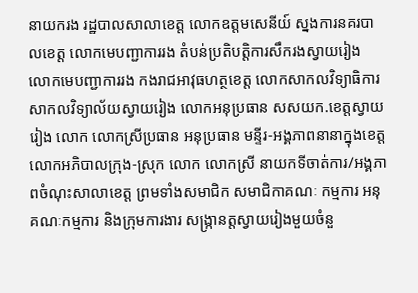នាយករង រដ្ឋបាលសាលាខេត្ត លោកឧត្ដមសេនីយ៍ ស្នងការនគរបាលខេត្ត លោកមេបញ្ជាការរង តំបន់ប្រតិបត្តិការសឹករងស្វាយរៀង លោកមេបញ្ជាការរង កងរាជអាវុធហត្ថខេត្ត លោកសាកលវិទ្យាធិការ សាកលវិទ្យាល័យស្វាយរៀង លោកអនុប្រធាន សសយក.ខេត្តស្វាយរៀង លោក លោកស្រីប្រធាន អនុប្រធាន មន្ទីរ-អង្គភាពនានាក្នុងខេត្ត លោកអភិបាលក្រុង-ស្រុក លោក លោកស្រី នាយកទីចាត់ការ/អង្គភាពចំណុះសាលាខេត្ត ព្រមទាំងសមាជិក សមាជិកាគណៈ កម្មការ អនុគណៈកម្មការ និងក្រុមការងារ សង្ក្រានត្តស្វាយរៀងមួយចំនួ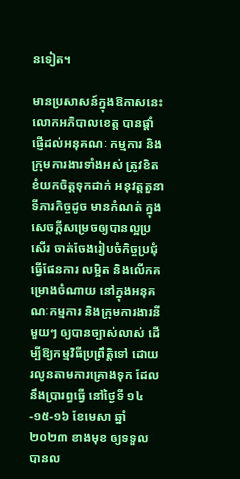នទៀត។

មានប្រសាសន៍ក្នុងឱកាសនេះ លោកអភិបាលខេត្ត បានផ្ដាំផ្ញើដល់អនុគណៈ កម្មការ និងក្រុមការងារទាំងអស់ ត្រូវខិតខំយកចិត្តទុកដាក់ អនុវត្តតួនាទីភារកិច្ចដូច មានកំណត់ ក្នុងសេចក្ដីសម្រេចឲ្យបានល្អប្រសើរ ចាត់ចែងរៀបចំកិច្ចប្រជុំធ្វើផែនការ លម្អិត និងលើកគម្រោងចំណាយ នៅក្នុងអនុគណៈកម្មការ និងក្រុមការងារនីមួយៗ ឲ្យបានច្បាស់លាស់ ដើម្បីឱ្យកម្មវិធីប្រព្រឹត្តិទៅ ដោយរលូនតាមការគ្រោងទុក ដែលនឹងប្រារព្ធធ្វើ នៅថ្ងៃទី ១៤-១៥-១៦ ខែមេសា ឆ្នាំ២០២៣ ខាងមុខ ឲ្យទទួល បានល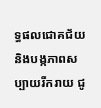ទ្ធផលជោគជ័យ និងបង្កភាពសប្បាយរីករាយ ជូ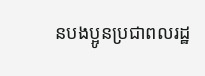នបងប្អូនប្រជាពលរដ្ឋ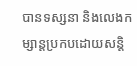បានទស្សនា និងលេងកម្សាន្តប្រកបដោយសន្តិ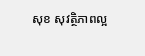សុខ សុវត្ថិភាពល្អ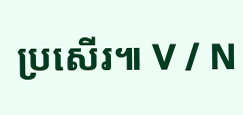ប្រសើរ៕ V / N